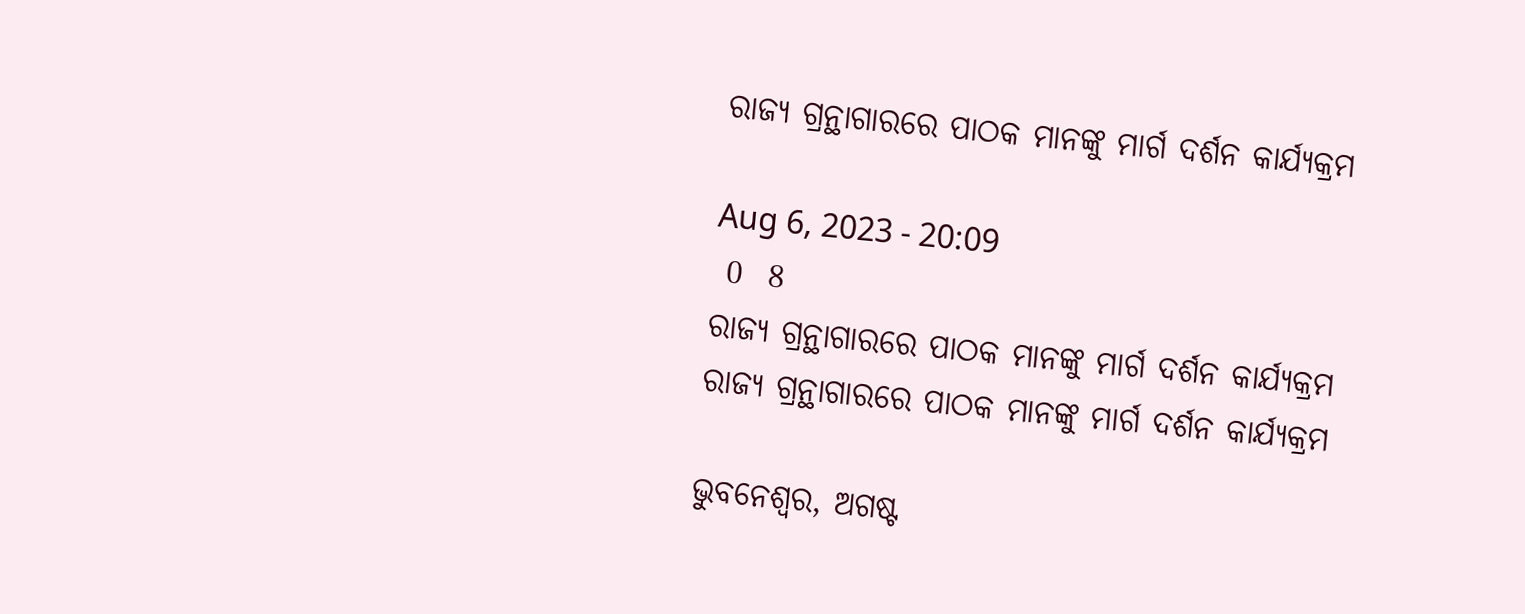ରାଜ୍ୟ ଗ୍ରନ୍ଥାଗାରରେ ପାଠକ ମାନଙ୍କୁ ମାର୍ଗ ଦର୍ଶନ କାର୍ଯ୍ୟକ୍ରମ

Aug 6, 2023 - 20:09
 0  8
ରାଜ୍ୟ ଗ୍ରନ୍ଥାଗାରରେ ପାଠକ ମାନଙ୍କୁ ମାର୍ଗ ଦର୍ଶନ କାର୍ଯ୍ୟକ୍ରମ
ରାଜ୍ୟ ଗ୍ରନ୍ଥାଗାରରେ ପାଠକ ମାନଙ୍କୁ ମାର୍ଗ ଦର୍ଶନ କାର୍ଯ୍ୟକ୍ରମ

ଭୁବନେଶ୍ୱର, ଅଗଷ୍ଟ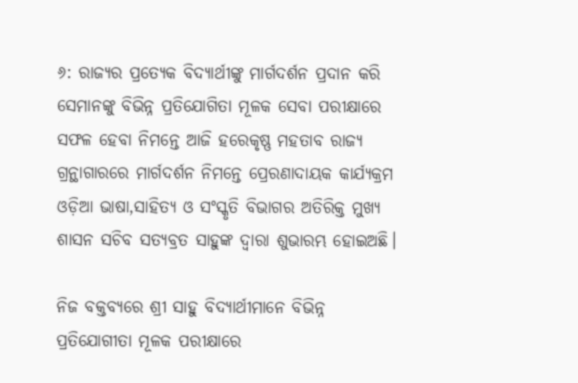୬: ରାଜ୍ୟର ପ୍ରତ୍ୟେକ ବିଦ୍ୟାର୍ଥୀଙ୍କୁ ମାର୍ଗଦର୍ଶନ ପ୍ରଦାନ କରି ସେମାନଙ୍କୁ ବିଭିନ୍ନ ପ୍ରତିଯୋଗିତା ମୂଳକ ସେବା ପରୀକ୍ଷାରେ ସଫଳ ହେବା ନିମନ୍ତେ ଆଜି ହରେକୃଷ୍ଣ ମହତାବ ରାଜ୍ୟ ଗ୍ରନ୍ଥାଗାରରେ ମାର୍ଗଦର୍ଶନ ନିମନ୍ତେ ପ୍ରେରଣାଦାୟକ କାର୍ଯ୍ୟକ୍ରମ ଓଡ଼ିଆ ଭାଷା,ସାହିତ୍ୟ ଓ ସଂସ୍କୃତି ବିଭାଗର ଅତିରିକ୍ତ ମୁଖ୍ୟ ଶାସନ ସଚିବ ସତ୍ୟବ୍ରତ ସାହୁଙ୍କ ଦ୍ୱାରା ଶୁଭାରମ୍ଭ ହୋଇଅଛି।

ନିଜ ବକ୍ତବ୍ୟରେ ଶ୍ରୀ ସାହୁ ବିଦ୍ୟାର୍ଥୀମାନେ ବିଭିନ୍ନ ପ୍ରତିଯୋଗୀତା ମୂଳକ ପରୀକ୍ଷାରେ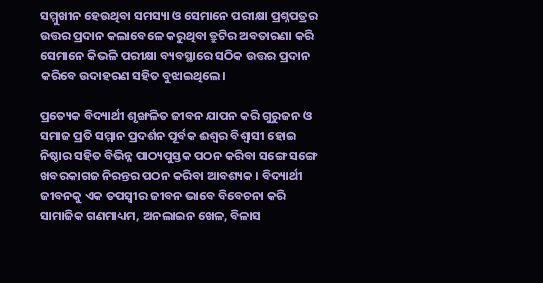ସମ୍ମୁଖୀନ ହେଉଥିବା ସମସ୍ୟା ଓ ସେମାନେ ପରୀକ୍ଷା ପ୍ରଶ୍ନପତ୍ରର ଉତ୍ତର ପ୍ରଦାନ କଲାବେଳେ କରୁଥିବା ତ୍ରୁଟିର ଅବତାରଣା କରି ସେମାନେ କିଭଳି ପରୀକ୍ଷା ବ୍ୟବସ୍ଥାରେ ସଠିକ ଉତ୍ତର ପ୍ରଦାନ କରିବେ ଉଦାହରଣ ସହିତ ବୁଝାଇଥିଲେ।

ପ୍ରତ୍ୟେକ ବିଦ୍ୟାର୍ଥୀ ଶୃଙ୍ଖଳିତ ଜୀବନ ଯାପନ କରି ଗୁରୁଜନ ଓ ସମାଜ ପ୍ରତି ସମ୍ମାନ ପ୍ରଦର୍ଶନ ପୂର୍ବକ ଈଶ୍ୱର ବିଶ୍ୱାସୀ ହୋଇ ନିଷ୍ଠାର ସହିତ ବିଭିନ୍ନ ପାଠ୍ୟପୁସ୍ତକ ପଠନ କରିବା ସଙ୍ଗେ ସଙ୍ଗେ ଖବରକାଗଜ ନିରନ୍ତର ପଠନ କରିବା ଆବଶ୍ୟକ । ବିଦ୍ୟାର୍ଥୀ ଜୀବନକୁ ଏକ ତପସ୍ୱୀର ଜୀବନ ଭାବେ ବିବେଚନା କରି ସାମାଜିକ ଗଣମାଧ୍ୟମ, ଅନଲାଇନ ଖେଳ, ବିଳାସ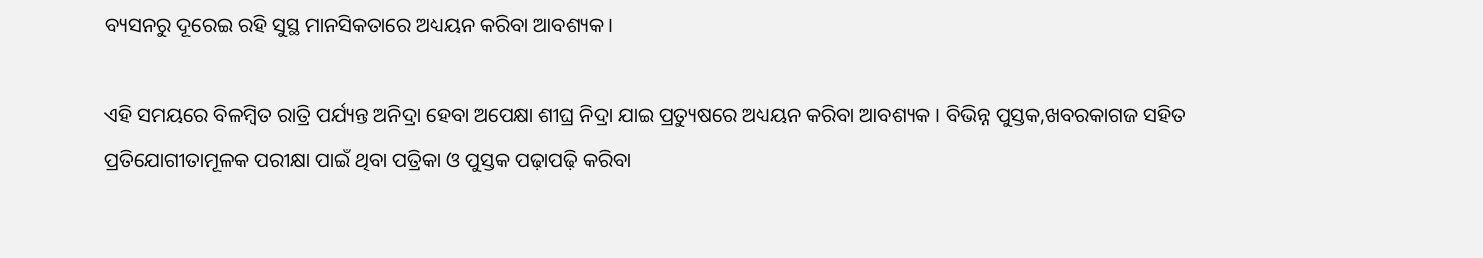ବ୍ୟସନରୁ ଦୂରେଇ ରହି ସୁସ୍ଥ ମାନସିକତାରେ ଅଧ୍ୟୟନ କରିବା ଆବଶ୍ୟକ।

ଏହି ସମୟରେ ବିଳମ୍ବିତ ରାତ୍ରି ପର୍ଯ୍ୟନ୍ତ ଅନିଦ୍ରା ହେବା ଅପେକ୍ଷା ଶୀଘ୍ର ନିଦ୍ରା ଯାଇ ପ୍ରତ୍ୟୁଷରେ ଅଧ୍ୟୟନ କରିବା ଆବଶ୍ୟକ । ବିଭିନ୍ନ ପୁସ୍ତକ,ଖବରକାଗଜ ସହିତ ପ୍ରତିଯୋଗୀତାମୂଳକ ପରୀକ୍ଷା ପାଇଁ ଥିବା ପତ୍ରିକା ଓ ପୁସ୍ତକ ପଢ଼ାପଢ଼ି କରିବା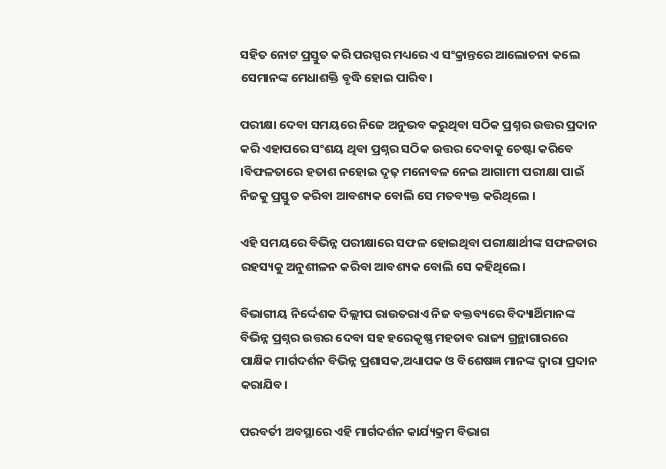ସହିତ ନୋଟ ପ୍ରସ୍ତୁତ କରି ପରସ୍ପର ମଧ୍ୟରେ ଏ ସଂକ୍ରାନ୍ତରେ ଆଲୋଚନା କଲେ ସେମାନଙ୍କ ମେଧାଶକ୍ତି ବୃଦ୍ଧି ହୋଇ ପାରିବ।

ପରୀକ୍ଷା ଦେବା ସମୟରେ ନିଜେ ଅନୁଭବ କରୁଥିବା ସଠିକ ପ୍ରଶ୍ନର ଉତ୍ତର ପ୍ରଦାନ କରି ଏହାପରେ ସଂଶୟ ଥିବା ପ୍ରଶ୍ନର ସଠିକ ଉତ୍ତର ଦେବାକୁ ଚେଷ୍ଟା କରିବେ ।ବିଫଳତାରେ ହତାଶ ନହୋଇ ଦୃଢ଼ ମନୋବଳ ନେଇ ଆଗାମୀ ପରୀକ୍ଷା ପାଇଁ ନିଜକୁ ପ୍ରସ୍ତୁତ କରିବା ଆବଶ୍ୟକ ବୋଲି ସେ ମତବ୍ୟକ୍ତ କରିଥିଲେ ।

ଏହି ସମୟରେ ବିଭିନ୍ନ ପରୀକ୍ଷାରେ ସଫଳ ହୋଇଥିବା ପରୀକ୍ଷାର୍ଥୀଙ୍କ ସଫଳତାର ରହସ୍ୟକୁ ଅନୁଶୀଳନ କରିବା ଆବଶ୍ୟକ ବୋଲି ସେ କହିଥିଲେ।

ବିଭାଗୀୟ ନିର୍ଦ୍ଦେଶକ ଦିଲ୍ଲୀପ ରାଉତରାଏ ନିଜ ବକ୍ତବ୍ୟରେ ବିଦ୍ୟାର୍ଥିମାନଙ୍କ ବିଭିନ୍ନ ପ୍ରଶ୍ନର ଉତ୍ତର ଦେବା ସହ ହରେକୃଷ୍ଣ ମହତାବ ରାଜ୍ୟ ଗ୍ରନ୍ଥାଗାରରେ ପାକ୍ଷିକ ମାର୍ଗଦର୍ଶନ ବିଭିନ୍ନ ପ୍ରଶାସକ,ଅଧ୍ୟାପକ ଓ ବିଶେଷଜ୍ଞ ମାନଙ୍କ ଦ୍ୱାରା ପ୍ରଦାନ କରାଯିବ।

ପରବର୍ତୀ ଅବସ୍ଥାରେ ଏହି ମାର୍ଗଦର୍ଶନ କାର୍ଯ୍ୟକ୍ରମ ବିଭାଗ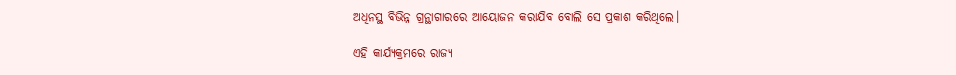ଅଧିନସ୍ଥ ବିଭିନ୍ନ ଗ୍ରନ୍ଥାଗାରରେ ଆୟୋଜନ କରାଯିବ ବୋଲି ସେ ପ୍ରକାଶ କରିଥିଲେ।

ଏହି କାର୍ଯ୍ୟକ୍ରମରେ ରାଜ୍ୟ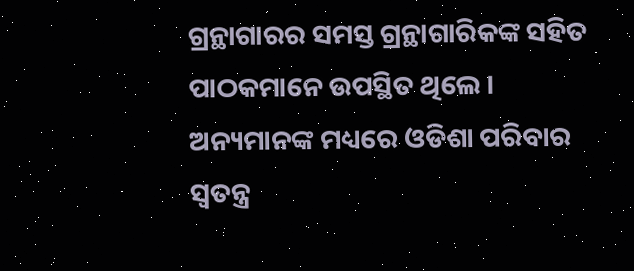ଗ୍ରନ୍ଥାଗାରର ସମସ୍ତ ଗ୍ରନ୍ଥାଗାରିକଙ୍କ ସହିତ ପାଠକମାନେ ଉପସ୍ଥିତ ଥିଲେ । ଅନ୍ୟମାନଙ୍କ ମଧ୍ୟରେ ଓଡିଶା ପରିବାର ସ୍ୱତନ୍ତ୍ର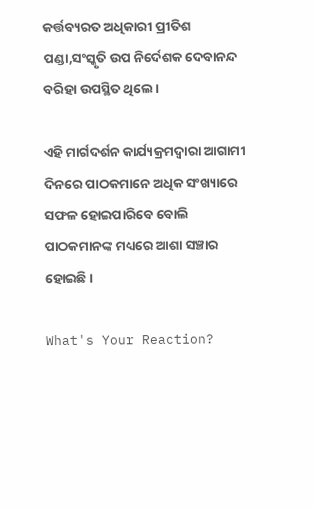କର୍ତ୍ତବ୍ୟରତ ଅଧିକାରୀ ପ୍ରୀତିଶ ପଣ୍ଡା,ସଂସ୍କୃତି ଉପ ନିର୍ଦେଶକ ଦେବାନନ୍ଦ ବରିହା ଉପସ୍ଥିତ ଥିଲେ।

ଏହି ମାର୍ଗଦର୍ଶନ କାର୍ଯ୍ୟକ୍ରମଦ୍ୱାରା ଆଗାମୀ ଦିନରେ ପାଠକମାନେ ଅଧିକ ସଂଖ୍ୟାରେ ସଫଳ ହୋଇପାରିବେ ବୋଲି ପାଠକମାନଙ୍କ ମଧ୍ୟରେ ଆଶା ସଞ୍ଚାର ହୋଇଛି ।

What's Your Reaction?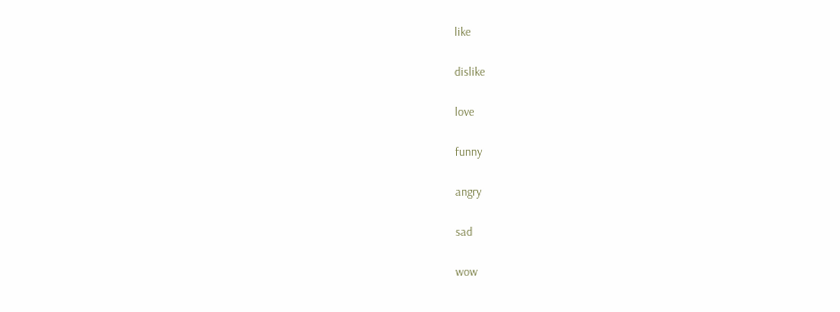like

dislike

love

funny

angry

sad

wow